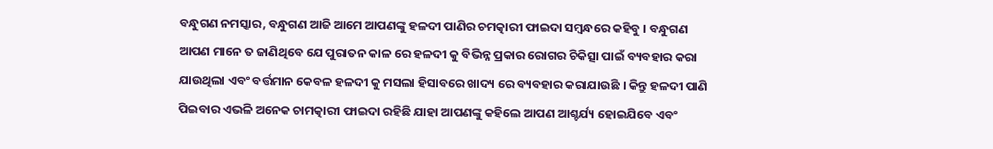ବନ୍ଧୁଗଣ ନମସ୍କାର, ବନ୍ଧୁଗଣ ଆଜି ଆମେ ଆପଣଙ୍କୁ ହଳଦୀ ପାଣିର ଚମତ୍କାରୀ ଫାଇଦା ସମ୍ବନ୍ଧରେ କହିବୁ । ବନ୍ଧୁଗଣ ଆପଣ ମାନେ ତ ଜାଣିଥିବେ ଯେ ପୁରାତନ କାଳ ରେ ହଳଦୀ କୁ ବିଭିନ୍ନ ପ୍ରକାର ରୋଗର ଚିକିତ୍ସା ପାଇଁ ବ୍ୟବହାର କରା ଯାଉଥିଲା ଏବଂ ବର୍ତ୍ତମାନ କେବଳ ହଳଦୀ କୁ ମସଲା ହିସାବରେ ଖାଦ୍ୟ ରେ ବ୍ୟବହାର କରାଯାଉଛି । କିନ୍ତୁ ହଳଦୀ ପାଣି ପିଇବାର ଏଭଳି ଅନେକ ଚାମତ୍କାରୀ ଫାଇଦା ରହିଛି ଯାହା ଆପଣଙ୍କୁ କହିଲେ ଆପଣ ଆଶ୍ଚର୍ଯ୍ୟ ହୋଇଯିବେ ଏବଂ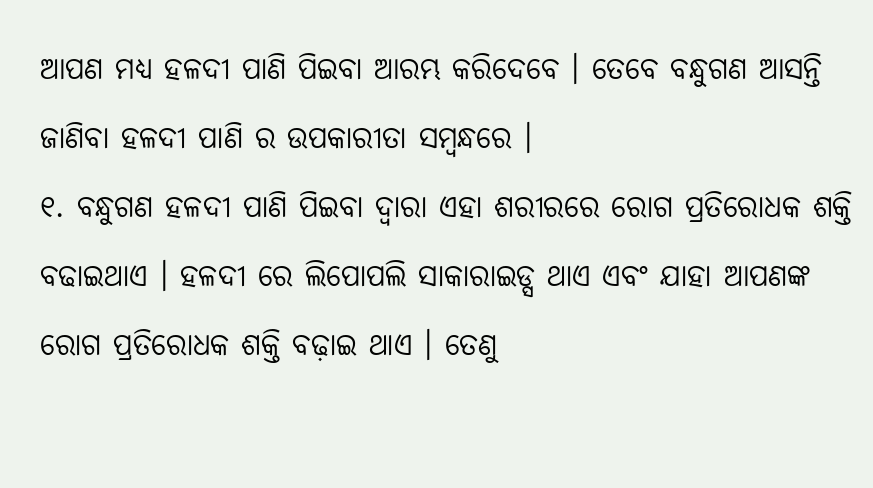ଆପଣ ମଧ୍ୟ ହଳଦୀ ପାଣି ପିଇବା ଆରମ୍ଭ କରିଦେବେ । ତେବେ ବନ୍ଧୁଗଣ ଆସନ୍ତି ଜାଣିବା ହଳଦୀ ପାଣି ର ଉପକାରୀତା ସମ୍ବନ୍ଧରେ ।
୧. ବନ୍ଧୁଗଣ ହଳଦୀ ପାଣି ପିଇବା ଦ୍ୱାରା ଏହା ଶରୀରରେ ରୋଗ ପ୍ରତିରୋଧକ ଶକ୍ତି ବଢାଇଥାଏ । ହଳଦୀ ରେ ଲିପୋପଲି ସାକାରାଇଡ୍ସ ଥାଏ ଏବଂ ଯାହା ଆପଣଙ୍କ ରୋଗ ପ୍ରତିରୋଧକ ଶକ୍ତି ବଢ଼ାଇ ଥାଏ । ତେଣୁ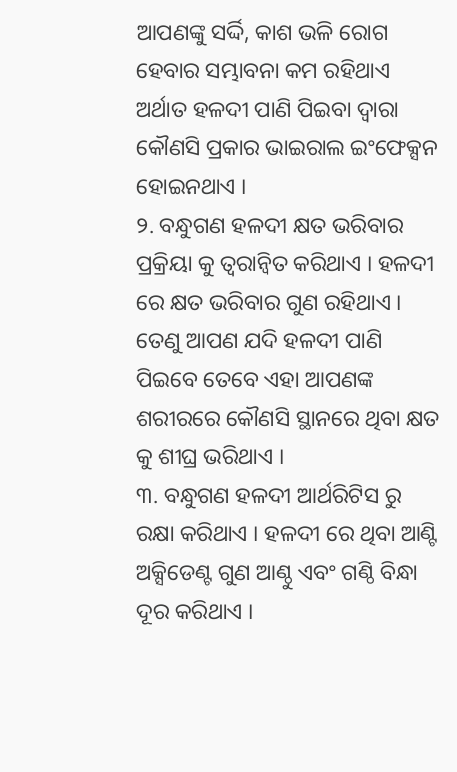ଆପଣଙ୍କୁ ସର୍ଦ୍ଦି, କାଶ ଭଳି ରୋଗ ହେବାର ସମ୍ଭାବନା କମ ରହିଥାଏ ଅର୍ଥାତ ହଳଦୀ ପାଣି ପିଇବା ଦ୍ୱାରା କୌଣସି ପ୍ରକାର ଭାଇରାଲ ଇଂଫେକ୍ସନ ହୋଇନଥାଏ ।
୨. ବନ୍ଧୁଗଣ ହଳଦୀ କ୍ଷତ ଭରିବାର ପ୍ରକ୍ରିୟା କୁ ତ୍ୱରାନ୍ୱିତ କରିଥାଏ । ହଳଦୀ ରେ କ୍ଷତ ଭରିବାର ଗୁଣ ରହିଥାଏ । ତେଣୁ ଆପଣ ଯଦି ହଳଦୀ ପାଣି ପିଇବେ ତେବେ ଏହା ଆପଣଙ୍କ ଶରୀରରେ କୌଣସି ସ୍ଥାନରେ ଥିବା କ୍ଷତ କୁ ଶୀଘ୍ର ଭରିଥାଏ ।
୩. ବନ୍ଧୁଗଣ ହଳଦୀ ଆର୍ଥରିଟିସ ରୁ ରକ୍ଷା କରିଥାଏ । ହଳଦୀ ରେ ଥିବା ଆଣ୍ଟି ଅକ୍ସିଡେଣ୍ଟ ଗୁଣ ଆଣ୍ଠୁ ଏବଂ ଗଣ୍ଠି ବିନ୍ଧା ଦୂର କରିଥାଏ ।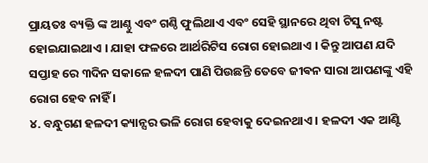ପ୍ରାୟତଃ ବ୍ୟକ୍ତି ଙ୍କ ଆଣ୍ଠୁ ଏବଂ ଗଣ୍ଠି ଫୁଲିଥାଏ ଏବଂ ସେହି ସ୍ଥାନରେ ଥିବା ଟିସୁ ନଷ୍ଟ ହୋଇଯାଇଥାଏ । ଯାହା ଫଳରେ ଆର୍ଥରିଟିସ ରୋଗ ହୋଇଥାଏ । କିନ୍ତୁ ଆପଣ ଯଦି ସପ୍ତାହ ରେ ୩ଦିନ ସକାଳେ ହଳଦୀ ପାଣି ପିଉଛନ୍ତି ତେବେ ଜୀଵନ ସାରା ଆପଣଙ୍କୁ ଏହି ରୋଗ ହେବ ନାହିଁ ।
୪. ବନ୍ଧୁଗଣ ହଳଦୀ କ୍ୟାନ୍ସର ଭଳି ରୋଗ ହେବାକୁ ଦେଇନଥାଏ । ହଳଦୀ ଏକ ଆଣ୍ଟି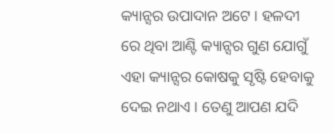କ୍ୟାନ୍ସର ଉପାଦାନ ଅଟେ । ହଳଦୀ ରେ ଥିବା ଆଣ୍ଟି କ୍ୟାନ୍ସର ଗୁଣ ଯୋଗୁଁ ଏହା କ୍ୟାନ୍ସର କୋଷକୁ ସୃଷ୍ଟି ହେବାକୁ ଦେଇ ନଥାଏ । ତେଣୁ ଆପଣ ଯଦି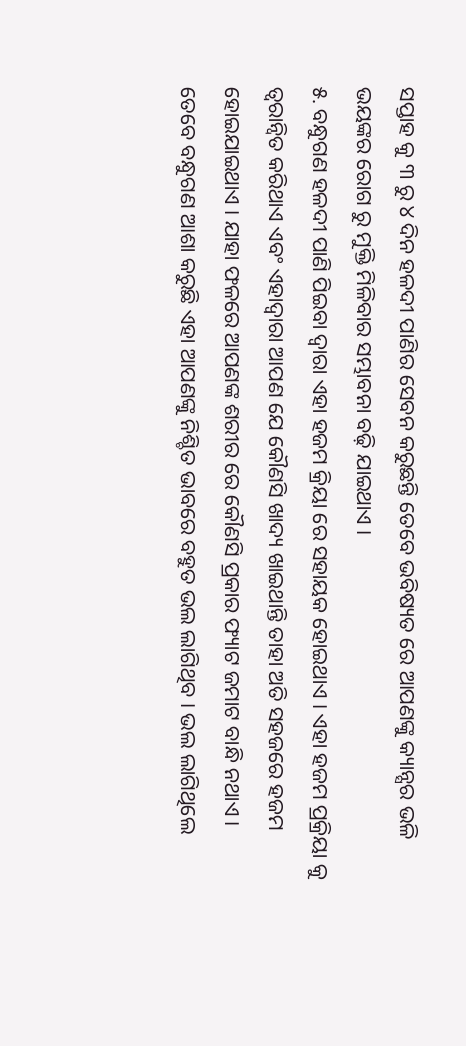ସପ୍ତାହ କୁ ୩ ରୁ ୪ ଦିନ ହଳଦୀ ପାଣିର ସେବନ କରୁଛନ୍ତି ତେବେ ଭବିଷ୍ୟତ ରେ ଆପଣଙ୍କୁ କ୍ୟାନ୍ସର ଭଳି ଭୟଙ୍କର ରୋଗ ରୁ ମୁକ୍ତି ମିଳିବାର ସମ୍ଭାବନା ବଢ଼ି ଯାଇଥାଏ ।
୫. ବନ୍ଧୁଗଣ ହଳଦୀ ପାଣି ପିଇବା ଦ୍ୱାରା ଏହା ହଜମ କ୍ରିୟା ରେ ସହାୟକ ହୋଇଥାଏ । ଏହା ହଜମ ପ୍ରକ୍ରିୟା କୁ ତ୍ୱରାନ୍ୱିତ କରିଥାଏ ଏବଂ ଏହାଦ୍ୱାରା ଆପଣ ଯେ କୌଣସି ଖାଦ୍ୟ ଖାଇଥାନ୍ତି ତାହା ଅତି ସହଜରେ ହଜମ ହୋଇଯାଇଥାଏ । ଯାହା ଫଳରେ ଆପଣଙ୍କ ଶରୀର ରେ କୌଣସି ପ୍ରକାର ଫ୍ୟାଟ ଜମାଟ ବାନ୍ଧି ନଥାଏ ।
ତେବେ ବନ୍ଧୁଗଣ ଆଶା କରୁଛି ଏହା ଆପଣଙ୍କୁ ନିଶ୍ଚିତ ଭାବରେ ବହୁତ ଭଲ ଲାଗିଥିବ । ଭଲ ଲାଗିଥିଲେ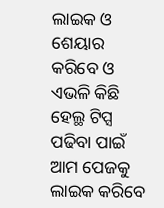ଲାଇକ ଓ ଶେୟାର କରିବେ ଓ ଏଭଳି କିଛି ହେଲ୍ଥ ଟିପ୍ସ ପଢିବା ପାଇଁ ଆମ ପେଜକୁ ଲାଇକ କରିବେ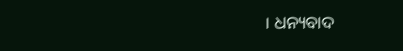। ଧନ୍ୟବାଦ